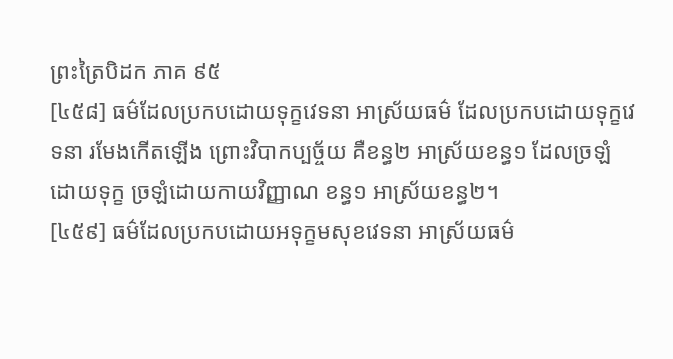ព្រះត្រៃបិដក ភាគ ៩៥
[៤៥៨] ធម៌ដែលប្រកបដោយទុក្ខវេទនា អាស្រ័យធម៌ ដែលប្រកបដោយទុក្ខវេទនា រមែងកើតឡើង ព្រោះវិបាកប្បច្ច័យ គឺខន្ធ២ អាស្រ័យខន្ធ១ ដែលច្រឡំដោយទុក្ខ ច្រឡំដោយកាយវិញ្ញាណ ខន្ធ១ អាស្រ័យខន្ធ២។
[៤៥៩] ធម៌ដែលប្រកបដោយអទុក្ខមសុខវេទនា អាស្រ័យធម៌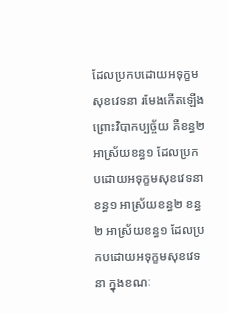ដែលប្រកបដោយអទុក្ខមសុខវេទនា រមែងកើតឡើង ព្រោះវិបាកប្បច្ច័យ គឺខន្ធ២ អាស្រ័យខន្ធ១ ដែលប្រកបដោយអទុក្ខមសុខវេទនា ខន្ធ១ អាស្រ័យខន្ធ២ ខន្ធ២ អាស្រ័យខន្ធ១ ដែលប្រកបដោយអទុក្ខមសុខវេទនា ក្នុងខណៈ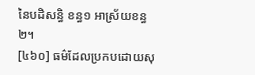នៃបដិសន្ធិ ខន្ធ១ អាស្រ័យខន្ធ២។
[៤៦០] ធម៌ដែលប្រកបដោយសុ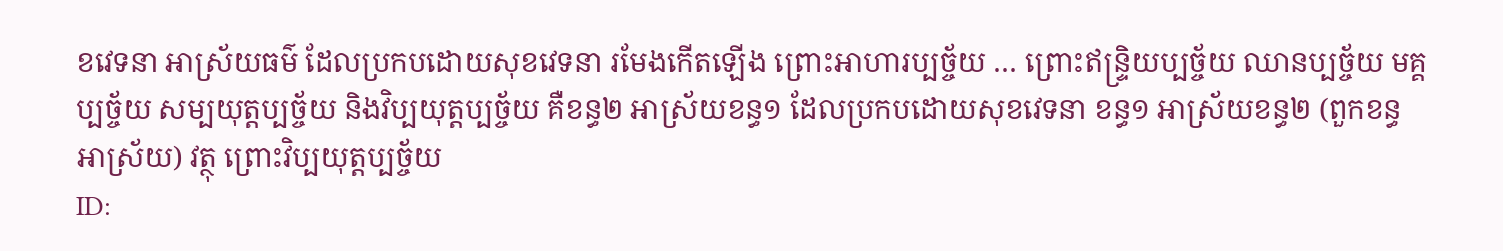ខវេទនា អាស្រ័យធម៌ ដែលប្រកបដោយសុខវេទនា រមែងកើតឡើង ព្រោះអាហារប្បច្ច័យ … ព្រោះឥន្ទ្រិយប្បច្ច័យ ឈានប្បច្ច័យ មគ្គប្បច្ច័យ សម្បយុត្តប្បច្ច័យ និងវិប្បយុត្តប្បច្ច័យ គឺខន្ធ២ អាស្រ័យខន្ធ១ ដែលប្រកបដោយសុខវេទនា ខន្ធ១ អាស្រ័យខន្ធ២ (ពួកខន្ធ អាស្រ័យ) វត្ថុ ព្រោះវិប្បយុត្តប្បច្ច័យ
ID: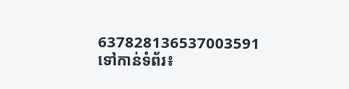637828136537003591
ទៅកាន់ទំព័រ៖